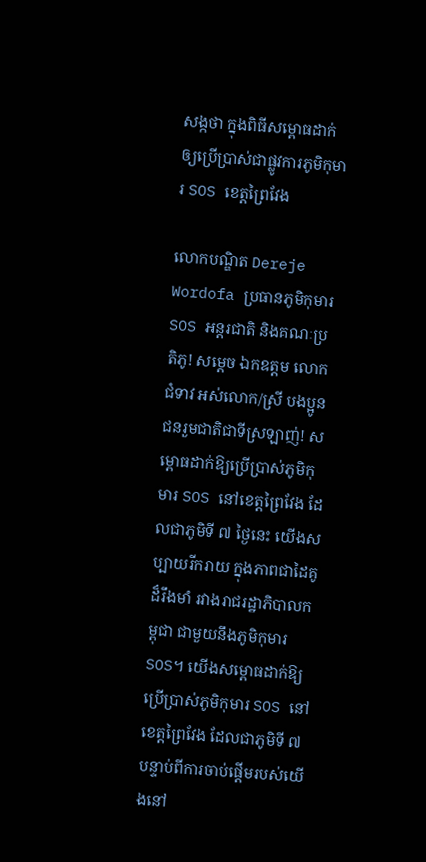សង្កថា ក្នុងពិធីសម្ពោធដាក់ឲ្យប្រើប្រាស់ជាផ្លូវការភូមិកុមារ SOS ខេត្តព្រៃវែង

លោកបណ្ឌិត Dereje Wordofa ប្រធានភូមិកុមារ SOS អន្តរជាតិ និងគណៈប្រតិភូ! សម្តេច ឯកឧត្តម លោកជំទាវ អស់លោក/ស្រី បងប្អូនជនរួមជាតិជាទីស្រឡាញ់! សម្ពោធដាក់ឱ្យប្រើប្រាស់ភូមិកុមារ SOS នៅខេត្តព្រៃវែង ដែលជាភូមិទី ៧ ថ្ងៃនេះ យើងសប្បាយរីករាយ ក្នុងភាពជាដៃគូដ៏រឹងមាំ រវាងរាជរដ្ឋាភិបាលកម្ពុជា ជាមួយនឹងភូមិកុមារ SOS។ យើងសម្ពោធដាក់ឱ្យប្រើប្រាស់ភូមិកុមារ SOS នៅខេត្តព្រៃវែង ដែលជាភូមិទី ៧ បន្ទាប់ពីការចាប់ផ្តើមរបស់យើងនៅ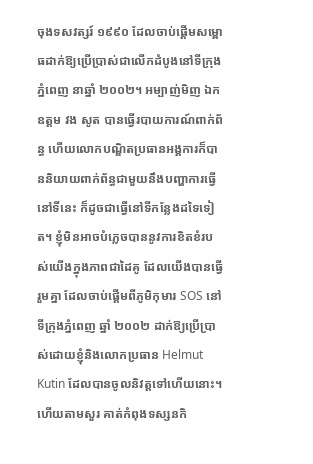ចុងទសវត្សរ៍ ១៩៩០ ដែលចាប់ផ្តើមសម្ពោធដាក់ឱ្យប្រើប្រាស់ជាលើកដំបូងនៅទីក្រុងភ្នំពេញ នាឆ្នាំ ២០០២។ អម្បាញ់មិញ ឯកឧត្តម វង សូត បានធ្វើរបាយការណ៍ពាក់ព័ន្ធ ហើយលោកបណ្ឌិតប្រធានអង្គការក៏បាននិយាយពាក់ព័ន្ធជាមួយនឹងបញ្ហាការធ្វើនៅទីនេះ ក៏ដូចជាធ្វើនៅទីកន្លែងដទៃទៀត។ ខ្ញុំមិនអាចបំភ្លេចបាននូវការខិតខំរបស់យើងក្នុងភាពជាដៃគូ ដែលយើងបានធ្វើរួមគ្នា ដែលចាប់ផ្តើមពីភូមិកុមារ SOS នៅទីក្រុងភ្នំពេញ ឆ្នាំ ២០០២ ដាក់ឱ្យប្រើប្រាស់ដោយខ្ញុំនិងលោកប្រធាន Helmut Kutin ដែលបានចូលនិវត្តទៅហើយនោះ។ ហើយតាមសួរ គាត់កំពុងទស្សនកិ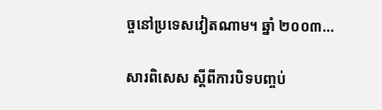ច្ចនៅប្រទេសវៀតណាម។ ឆ្នាំ ២០០៣…

សារពិសេស ស្ដីពីការបិទបញ្ចប់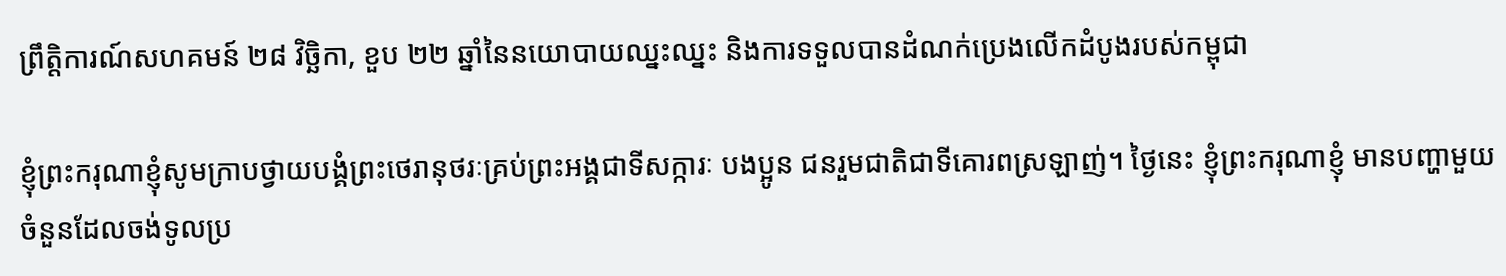ព្រឹត្តិការណ៍សហគមន៍ ២៨ វិច្ឆិកា, ខួប ២២ ឆ្នាំនៃនយោបាយឈ្នះឈ្នះ និងការទទួលបានដំណក់ប្រេងលើកដំបូងរបស់កម្ពុជា

ខ្ញុំព្រះករុណាខ្ញុំសូមក្រាបថ្វាយបង្គំព្រះថេរានុថរៈគ្រប់ព្រះអង្គជាទីសក្ការៈ បងប្អូន ជនរួមជាតិជាទីគោរពស្រឡាញ់។ ថ្ងៃនេះ ខ្ញុំព្រះករុណាខ្ញុំ មានបញ្ហាមួយចំនួនដែលចង់ទូលប្រ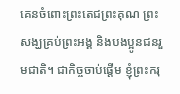គេនចំពោះព្រះតេជព្រះគុណ ព្រះសង្ឃគ្រប់ព្រះអង្គ និងបងប្អូនជនរួមជាតិ។ ជាកិច្ចចាប់ផ្តើម ខ្ញុំព្រះករុ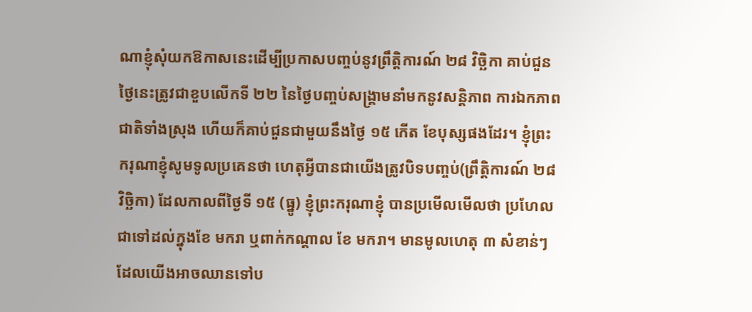ណាខ្ញុំសុំយកឱកាសនេះដើម្បីប្រកាសបញ្ចប់នូវព្រឹត្តិការណ៍ ២៨ វិច្ឆិកា គាប់ជួនថ្ងៃនេះត្រូវជាខួបលើកទី ២២ នៃថ្ងៃបញ្ចប់សង្រ្គាមនាំមកនូវសន្តិភាព ការឯកភាពជាតិទាំងស្រុង ហើយក៏គាប់ជួនជាមួយនឹងថ្ងៃ ១៥ កើត ខែបុស្សផងដែរ។ ខ្ញុំព្រះករុណាខ្ញុំសូមទូលប្រគេនថា ហេតុអ្វីបានជាយើងត្រូវបិទបញ្ចប់(ព្រឹត្តិការណ៍ ២៨ វិច្ឆិកា) ដែលកាលពីថ្ងៃទី ១៥ (ធ្នូ) ខ្ញុំព្រះករុណាខ្ញុំ បានប្រមើលមើលថា ប្រហែលជាទៅដល់ក្នុងខែ មករា ឬពាក់កណ្តាល ខែ មករា។ មានមូលហេតុ ៣ សំខាន់ៗ ដែលយើងអាចឈានទៅប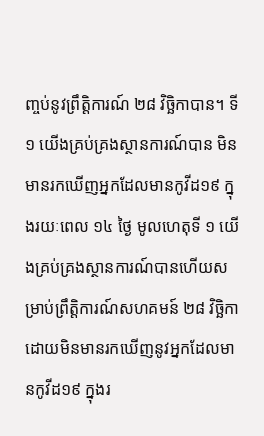ញ្ចប់នូវព្រឹត្តិការណ៍ ២៨ វិច្ឆិកាបាន។ ទី ១ យើងគ្រប់គ្រងស្ថានការណ៍បាន មិនមានរកឃើញអ្នកដែលមានកូវីដ១៩ ក្នុងរយៈពេល ១៤ ថ្ងៃ មូលហេតុទី ១ យើងគ្រប់គ្រងស្ថានការណ៍បានហើយសម្រាប់ព្រឹត្តិការណ៍សហគមន៍ ២៨ វិច្ឆិកា ដោយមិនមានរកឃើញនូវអ្នកដែលមានកូវីដ១៩ ក្នុងរ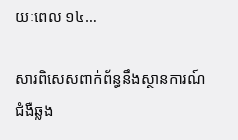យៈពេល ១៤…

សារពិសេសពាក់ព័ន្ធនឹងស្ថានការណ៍ជំងឺឆ្លង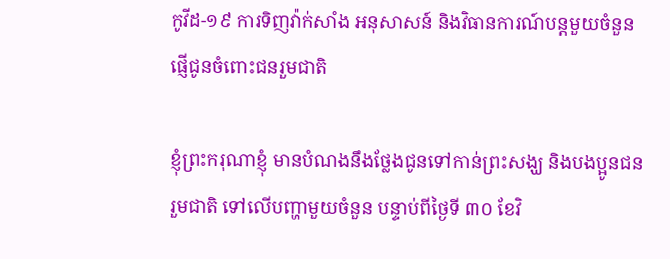កូវីដ-១៩ ការទិញវ៉ាក់សាំង អនុសាសន៍ និងវិធានការណ៍បន្តមួយចំនួន ផ្ញើជូនចំពោះជនរួមជាតិ

ខ្ញុំព្រះករុណាខ្ញុំ មានបំណងនឹងថ្លែងជូនទៅកាន់ព្រះសង្ឃ និងបងប្អូនជនរួមជាតិ ទៅលើបញ្ហាមួយចំនួន បន្ទាប់ពីថ្ងៃទី ៣០ ខែវិ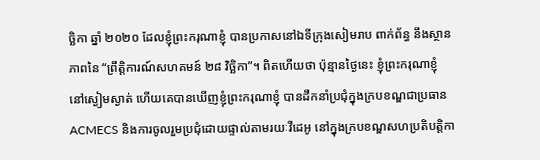ច្ឆិកា ឆ្នាំ ២០២០ ដែលខ្ញុំព្រះករុណាខ្ញុំ បានប្រកាសនៅឯទីក្រុងសៀមរាប ពាក់ព័ន្ធ នឹងស្ថានភាពនៃ “ព្រឹត្តិការណ៍សហគមន៍ ២៨ វិច្ឆិកា”។ ពិតហើយថា ប៉ុន្មានថ្ងៃនេះ ខ្ញុំព្រះករុណាខ្ញុំ នៅស្ងៀមស្ងាត់ ហើយគេបានឃើញខ្ញុំព្រះករុណាខ្ញុំ បានដឹកនាំប្រជុំក្នុងក្របខណ្ឌជាប្រធាន ACMECS និងការចូលរួមប្រជុំដោយផ្ទាល់តាមរយៈវីដេអូ នៅក្នុងក្របខណ្ឌសហប្រតិបត្តិកា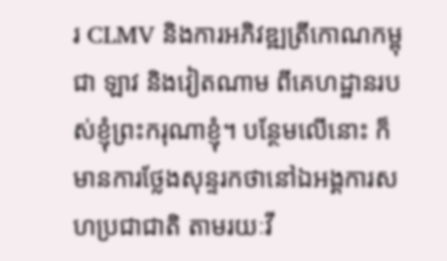រ CLMV និងការអភិវឌ្ឍត្រីកោណកម្ពុជា ឡាវ និងវៀតណាម ពីគេហដ្ឋានរបស់ខ្ញុំព្រះករុណាខ្ញុំ។ បន្ថែមលើនោះ ក៏មានការថ្លែងសុន្ទរកថានៅឯអង្គការសហប្រជាជាតិ តាមរយៈវី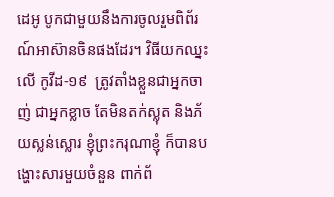ដេអូ បូកជាមួយនឹងការចូលរួមពិព័រណ៍អាស៊ានចិនផងដែរ។ វិធីយកឈ្នះលើ កូវីដ-១៩  ត្រូវតាំងខ្លួនជាអ្នកចាញ់ ជាអ្នកខ្លាច តែមិនតក់ស្លុត និងភ័យស្លន់ស្លោរ ខ្ញុំព្រះករុណាខ្ញុំ ក៏បានបង្ហោះសារមួយចំនួន ពាក់ព័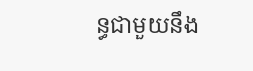ន្ធជាមួយនឹង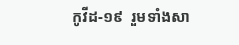កូវីដ-១៩  រួមទាំងសា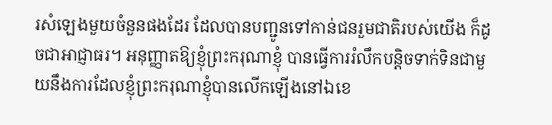រសំឡេងមួយចំនួនផងដែរ ដែលបានបញ្ជូនទៅកាន់ជនរួមជាតិរបស់យើង ក៏ដូចជាអាជ្ញាធរ។ អនុញ្ញាតឱ្យខ្ញុំព្រះករុណាខ្ញុំ បានធ្វើការរំលឹកបន្ដិចទាក់ទិនជាមួយនឹងការដែលខ្ញុំព្រះករុណាខ្ញុំបានលើកឡើងនៅឯខេ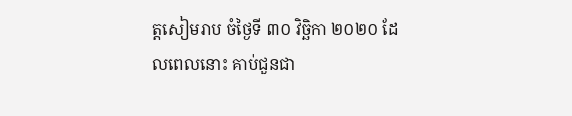ត្តសៀមរាប ចំថ្ងៃទី ៣០ វិច្ឆិកា ២០២០ ដែលពេលនោះ គាប់ជួនជា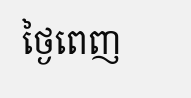ថ្ងៃពេញ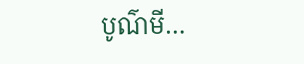បូណ៌មី…